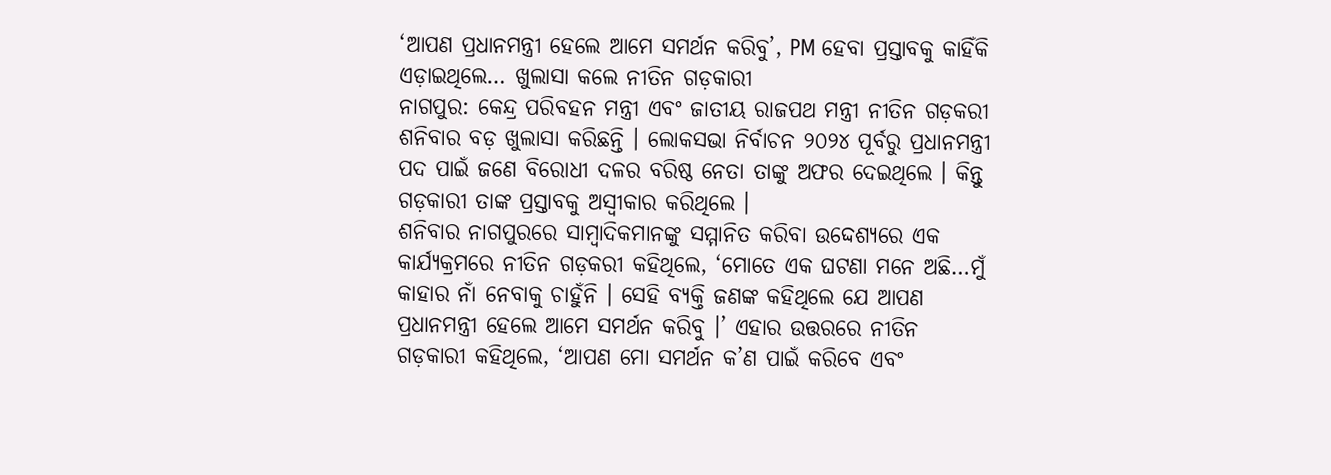‘ଆପଣ ପ୍ରଧାନମନ୍ତ୍ରୀ ହେଲେ ଆମେ ସମର୍ଥନ କରିବୁ’, PM ହେବା ପ୍ରସ୍ତାବକୁ କାହିଁକି ଏଡ଼ାଇଥିଲେ… ଖୁଲାସା କଲେ ନୀତିନ ଗଡ଼କାରୀ
ନାଗପୁର: କେନ୍ଦ୍ର ପରିବହନ ମନ୍ତ୍ରୀ ଏବଂ ଜାତୀୟ ରାଜପଥ ମନ୍ତ୍ରୀ ନୀତିନ ଗଡ଼କରୀ ଶନିବାର ବଡ଼ ଖୁଲାସା କରିଛନ୍ତି । ଲୋକସଭା ନିର୍ବାଚନ ୨୦୨୪ ପୂର୍ବରୁ ପ୍ରଧାନମନ୍ତ୍ରୀ ପଦ ପାଇଁ ଜଣେ ବିରୋଧୀ ଦଳର ବରିଷ୍ଠ ନେତା ତାଙ୍କୁ ଅଫର ଦେଇଥିଲେ । କିନ୍ତୁ ଗଡ଼କାରୀ ତାଙ୍କ ପ୍ରସ୍ତାବକୁ ଅସ୍ୱୀକାର କରିଥିଲେ ।
ଶନିବାର ନାଗପୁରରେ ସାମ୍ବାଦିକମାନଙ୍କୁ ସମ୍ମାନିତ କରିବା ଉଦ୍ଦେଶ୍ୟରେ ଏକ କାର୍ଯ୍ୟକ୍ରମରେ ନୀତିନ ଗଡ଼କରୀ କହିଥିଲେ, ‘ମୋତେ ଏକ ଘଟଣା ମନେ ଅଛି…ମୁଁ କାହାର ନାଁ ନେବାକୁ ଚାହୁଁନି । ସେହି ବ୍ୟକ୍ତି ଜଣଙ୍କ କହିଥିଲେ ଯେ ଆପଣ ପ୍ରଧାନମନ୍ତ୍ରୀ ହେଲେ ଆମେ ସମର୍ଥନ କରିବୁ ।’ ଏହାର ଉତ୍ତରରେ ନୀତିନ ଗଡ଼କାରୀ କହିଥିଲେ, ‘ଆପଣ ମୋ ସମର୍ଥନ କ’ଣ ପାଇଁ କରିବେ ଏବଂ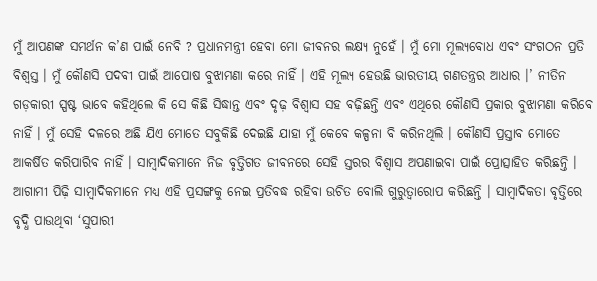ମୁଁ ଆପଣଙ୍କ ସମର୍ଥନ କ’ଣ ପାଇଁ ନେବି ? ପ୍ରଧାନମନ୍ତ୍ରୀ ହେବା ମୋ ଜୀବନର ଲକ୍ଷ୍ୟ ନୁହେଁ । ମୁଁ ମୋ ମୂଲ୍ୟବୋଧ ଏବଂ ସଂଗଠନ ପ୍ରତି ବିଶ୍ୱସ୍ତ । ମୁଁ କୌଣସି ପଦବୀ ପାଇଁ ଆପୋଷ ବୁଝାମଣା କରେ ନାହିଁ । ଏହି ମୂଲ୍ୟ ହେଉଛି ଭାରତୀୟ ଗଣତନ୍ତ୍ରର ଆଧାର ।’ ନୀତିନ ଗଡ଼କାରୀ ସ୍ପଷ୍ଟ ଭାବେ କହିଥିଲେ କି ସେ କିଛି ସିଦ୍ଧାନ୍ତ ଏବଂ ଦୃଢ଼ ବିଶ୍ୱାସ ସହ ବଢ଼ିଛନ୍ତି ଏବଂ ଏଥିରେ କୌଣସି ପ୍ରକାର ବୁଝାମଣା କରିବେ ନାହିଁ । ମୁଁ ସେହି ଦଳରେ ଅଛି ଯିଏ ମୋତେ ସବୁକିଛି ଦେଇଛି ଯାହା ମୁଁ କେବେ କଳ୍ପନା ବି କରିନଥିଲି । କୌଣସି ପ୍ରସ୍ତାବ ମୋତେ ଆକର୍ଷିତ କରିପାରିବ ନାହିଁ । ସାମ୍ବାଦିକମାନେ ନିଜ ବୃତ୍ତିଗତ ଜୀବନରେ ସେହି ସ୍ତରର ବିଶ୍ୱାସ ଅପଣାଇବା ପାଇଁ ପ୍ରୋତ୍ସାହିତ କରିଛନ୍ତି । ଆଗାମୀ ପିଢ଼ି ସାମ୍ବାଦିକମାନେ ମଧ୍ୟ ଏହି ପ୍ରସଙ୍ଗକୁ ନେଇ ପ୍ରତିବଦ୍ଧ ରହିବା ଉଚିତ ବୋଲି ଗୁରୁତ୍ୱାରୋପ କରିଛନ୍ତି । ସାମ୍ବାଦିକତା ବୃତ୍ତିରେ ବୃଦ୍ଧି ପାଉଥିବା ‘ସୁପାରୀ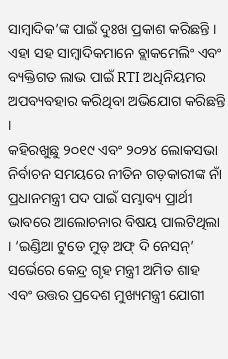ସାମ୍ବାଦିକ’ଙ୍କ ପାଇଁ ଦୁଃଖ ପ୍ରକାଶ କରିଛନ୍ତି । ଏହା ସହ ସାମ୍ବାଦିକମାନେ ବ୍ଲାକମେଲିଂ ଏବଂ ବ୍ୟକ୍ତିଗତ ଲାଭ ପାଇଁ RTI ଅଧିନିୟମର ଅପବ୍ୟବହାର କରିଥିବା ଅଭିଯୋଗ କରିଛନ୍ତି ।
କହିରଖୁଛୁ ୨୦୧୯ ଏବଂ ୨୦୨୪ ଲୋକସଭା ନିର୍ବାଚନ ସମୟରେ ନୀତିନ ଗଡ଼କାରୀଙ୍କ ନାଁ ପ୍ରଧାନମନ୍ତ୍ରୀ ପଦ ପାଇଁ ସମ୍ଭାବ୍ୟ ପ୍ରାର୍ଥୀ ଭାବରେ ଆଲୋଚନାର ବିଷୟ ପାଲଟିଥିଲା । ‘ଇଣ୍ଡିଆ ଟୁଡେ ମୁଡ୍ ଅଫ୍ ଦି ନେସନ୍’ ସର୍ଭେରେ କେନ୍ଦ୍ର ଗୃହ ମନ୍ତ୍ରୀ ଅମିତ ଶାହ ଏବଂ ଉତ୍ତର ପ୍ରଦେଶ ମୁଖ୍ୟମନ୍ତ୍ରୀ ଯୋଗୀ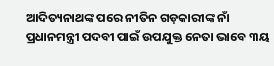ଆଦିତ୍ୟନାଥଙ୍କ ପରେ ନୀତିନ ଗଡ଼କାରୀଙ୍କ ନାଁ ପ୍ରଧାନମନ୍ତ୍ରୀ ପଦବୀ ପାଇଁ ଉପଯୁକ୍ତ ନେତା ଭାବେ ୩ୟ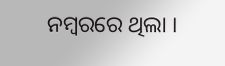ନମ୍ବରରେ ଥିଲା ।